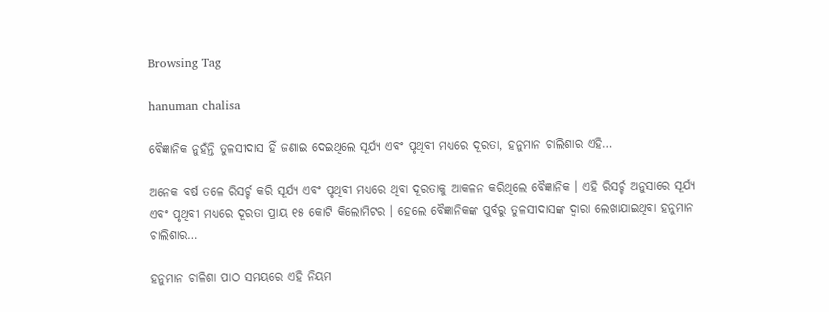Browsing Tag

hanuman chalisa

ବୈଜ୍ଞାନିକ ନୁହଁନ୍ତି ତୁଳସୀଦାସ ହିଁ ଜଣାଇ ଦେଇଥିଲେ ସୂର୍ଯ୍ୟ ଏବଂ ପୃଥିବୀ ମଧ୍ୟରେ ଦୂରତା, ହନୁମାନ ଚାଲିଶାର ଏହି…

ଅନେକ ବର୍ଷ ତଳେ ରିସର୍ଚ୍ଚ କରି ସୂର୍ଯ୍ୟ ଏବଂ ପୃଥିବୀ ମଧ୍ୟରେ ଥିବା ଦୂରତାକୁ ଆକଳନ କରିଥିଲେ ବୈଜ୍ଞାନିକ । ଏହି ରିସର୍ଚ୍ଚ ଅନୁସାରେ ସୂର୍ଯ୍ୟ ଏବଂ ପୃଥିବୀ ମଧ୍ୟରେ ଦୂରତା ପ୍ରାୟ ୧୫ କୋଟି କିଲୋମିଟର । ହେଲେ ବୈଜ୍ଞାନିକଙ୍କ ପୁର୍ବରୁ ତୁଳସୀଦାସଙ୍କ ଦ୍ବାରା ଲେଖାଯାଇଥିବା ହନୁମାନ ଚାଲିଶାର…

ହନୁମାନ ଚାଳିଶା ପାଠ ସମୟରେ ଏହି ନିୟମ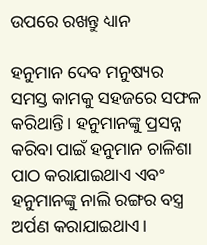ଉପରେ ରଖନ୍ତୁ ଧ୍ୟାନ

ହନୁମାନ ଦେବ ମନୁଷ୍ୟର ସମସ୍ତ କାମକୁ ସହଜରେ ସଫଳ କରିଥାନ୍ତି। ହନୁମାନଙ୍କୁ ପ୍ରସନ୍ନ କରିବା ପାଇଁ ହନୁମାନ ଚାଳିଶା ପାଠ କରାଯାଇଥାଏ ଏବଂ ହନୁମାନଙ୍କୁ ନାଲି ରଙ୍ଗର ବସ୍ତ୍ର ଅର୍ପଣ କରାଯାଇଥାଏ।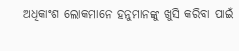ଅଧିକାଂଶ ଲୋକମାନେ ହନୁମାନଙ୍କୁ ଖୁସି କରିବା ପାଇଁ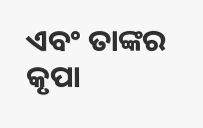ଏବଂ ତାଙ୍କର କୃପା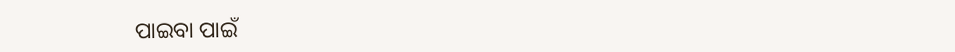ପାଇବା ପାଇଁ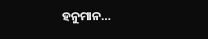ହନୁମାନ…